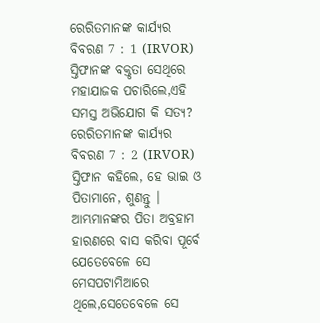ରେରିତମାନଙ୍କ କାର୍ଯ୍ୟର ବିବରଣ 7 : 1 (IRVOR)
ସ୍ତିଫାନଙ୍କ ବକ୍ତୃତା ସେଥିରେ ମହାଯାଜକ ପଚାରିଲେ,ଏହି ସମସ୍ତ ଅଭିଯୋଗ କି ସତ୍ୟ?
ରେରିତମାନଙ୍କ କାର୍ଯ୍ୟର ବିବରଣ 7 : 2 (IRVOR)
ସ୍ତିଫାନ କହିଲେ, ହେ ଭାଇ ଓ ପିତାମାନେ, ଶୁଣନ୍ତୁ । ଆମ୍ଭମାନଙ୍କର ପିତା ଅବ୍ରହାମ ହାରଣରେ ବାସ କରିବା ପୂର୍ବେ ଯେତେବେଳେ ସେ ମେସପଟାମିଆରେ ଥିଲେ,ସେତେବେଳେ ସେ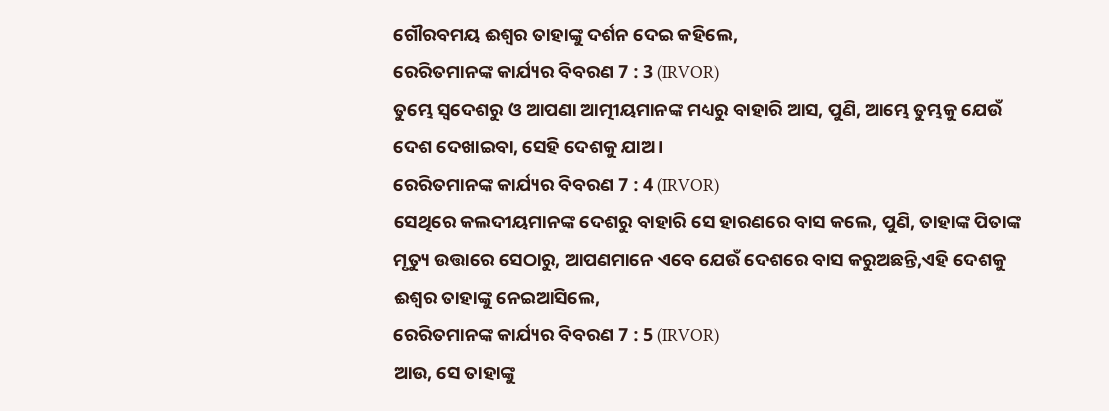ଗୌରବମୟ ଈଶ୍ୱର ତାହାଙ୍କୁ ଦର୍ଶନ ଦେଇ କହିଲେ,
ରେରିତମାନଙ୍କ କାର୍ଯ୍ୟର ବିବରଣ 7 : 3 (IRVOR)
ତୁମ୍ଭେ ସ୍ୱଦେଶରୁ ଓ ଆପଣା ଆତ୍ମୀୟମାନଙ୍କ ମଧ୍ୟରୁ ବାହାରି ଆସ, ପୁଣି, ଆମ୍ଭେ ତୁମ୍ଭକୁ ଯେଉଁ ଦେଶ ଦେଖାଇବା, ସେହି ଦେଶକୁ ଯାଅ ।
ରେରିତମାନଙ୍କ କାର୍ଯ୍ୟର ବିବରଣ 7 : 4 (IRVOR)
ସେଥିରେ କଲଦୀୟମାନଙ୍କ ଦେଶରୁ ବାହାରି ସେ ହାରଣରେ ବାସ କଲେ, ପୁଣି, ତାହାଙ୍କ ପିତାଙ୍କ ମୃତ୍ୟୁ ଉତ୍ତାରେ ସେଠାରୁ, ଆପଣମାନେ ଏବେ ଯେଉଁ ଦେଶରେ ବାସ କରୁଅଛନ୍ତି,ଏହି ଦେଶକୁ ଈଶ୍ୱର ତାହାଙ୍କୁ ନେଇଆସିଲେ,
ରେରିତମାନଙ୍କ କାର୍ଯ୍ୟର ବିବରଣ 7 : 5 (IRVOR)
ଆଉ, ସେ ତାହାଙ୍କୁ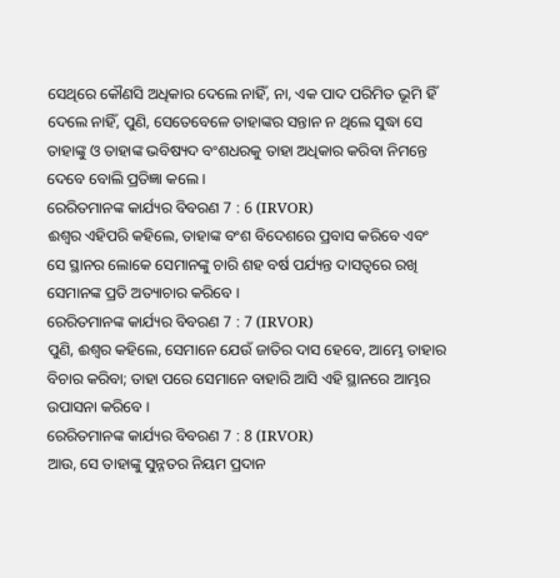ସେଥିରେ କୌଣସି ଅଧିକାର ଦେଲେ ନାହିଁ, ନା, ଏକ ପାଦ ପରିମିତ ଭୂମି ହିଁ ଦେଲେ ନାହିଁ, ପୁଣି, ସେତେବେଳେ ତାହାଙ୍କର ସନ୍ତାନ ନ ଥିଲେ ସୁଦ୍ଧା ସେ ତାହାଙ୍କୁ ଓ ତାହାଙ୍କ ଭବିଷ୍ୟଦ ବଂଶଧରକୁ ତାହା ଅଧିକାର କରିବା ନିମନ୍ତେ ଦେବେ ବୋଲି ପ୍ରତିଜ୍ଞା କଲେ ।
ରେରିତମାନଙ୍କ କାର୍ଯ୍ୟର ବିବରଣ 7 : 6 (IRVOR)
ଈଶ୍ୱର ଏହିପରି କହିଲେ, ତାହାଙ୍କ ବଂଶ ବିଦେଶରେ ପ୍ରବାସ କରିବେ ଏବଂ ସେ ସ୍ଥାନର ଲୋକେ ସେମାନଙ୍କୁ ଚାରି ଶହ ବର୍ଷ ପର୍ଯ୍ୟନ୍ତ ଦାସତ୍ୱରେ ରଖି ସେମାନଙ୍କ ପ୍ରତି ଅତ୍ୟାଚାର କରିବେ ।
ରେରିତମାନଙ୍କ କାର୍ଯ୍ୟର ବିବରଣ 7 : 7 (IRVOR)
ପୁଣି, ଈଶ୍ୱର କହିଲେ, ସେମାନେ ଯେଉଁ ଜାତିର ଦାସ ହେବେ, ଆମ୍ଭେ ତାହାର ବିଚାର କରିବା; ତାହା ପରେ ସେମାନେ ବାହାରି ଆସି ଏହି ସ୍ଥାନରେ ଆମ୍ଭର ଉପାସନା କରିବେ ।
ରେରିତମାନଙ୍କ କାର୍ଯ୍ୟର ବିବରଣ 7 : 8 (IRVOR)
ଆଉ, ସେ ତାହାଙ୍କୁ ସୁନ୍ନତର ନିୟମ ପ୍ରଦାନ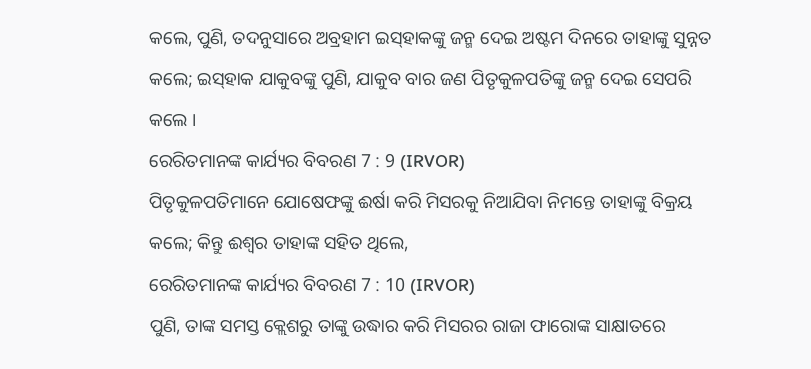କଲେ, ପୁଣି, ତଦନୁସାରେ ଅବ୍ରହାମ ଇସ୍‌ହାକଙ୍କୁ ଜନ୍ମ ଦେଇ ଅଷ୍ଟମ ଦିନରେ ତାହାଙ୍କୁ ସୁନ୍ନତ କଲେ; ଇସ୍‌ହାକ ଯାକୁବଙ୍କୁ ପୁଣି, ଯାକୁବ ବାର ଜଣ ପିତୃକୁଳପତିଙ୍କୁ ଜନ୍ମ ଦେଇ ସେପରି କଲେ ।
ରେରିତମାନଙ୍କ କାର୍ଯ୍ୟର ବିବରଣ 7 : 9 (IRVOR)
ପିତୃକୁଳପତିମାନେ ଯୋଷେଫଙ୍କୁ ଈର୍ଷା କରି ମିସରକୁ ନିଆଯିବା ନିମନ୍ତେ ତାହାଙ୍କୁ ବିକ୍ରୟ କଲେ; କିନ୍ତୁ ଈଶ୍ୱର ତାହାଙ୍କ ସହିତ ଥିଲେ,
ରେରିତମାନଙ୍କ କାର୍ଯ୍ୟର ବିବରଣ 7 : 10 (IRVOR)
ପୁଣି, ତାଙ୍କ ସମସ୍ତ କ୍ଲେଶରୁ ତାଙ୍କୁ ଉଦ୍ଧାର କରି ମିସରର ରାଜା ଫାରୋଙ୍କ ସାକ୍ଷାତରେ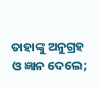ତାହାଙ୍କୁ ଅନୁଗ୍ରହ ଓ ଜ୍ଞାନ ଦେଲେ;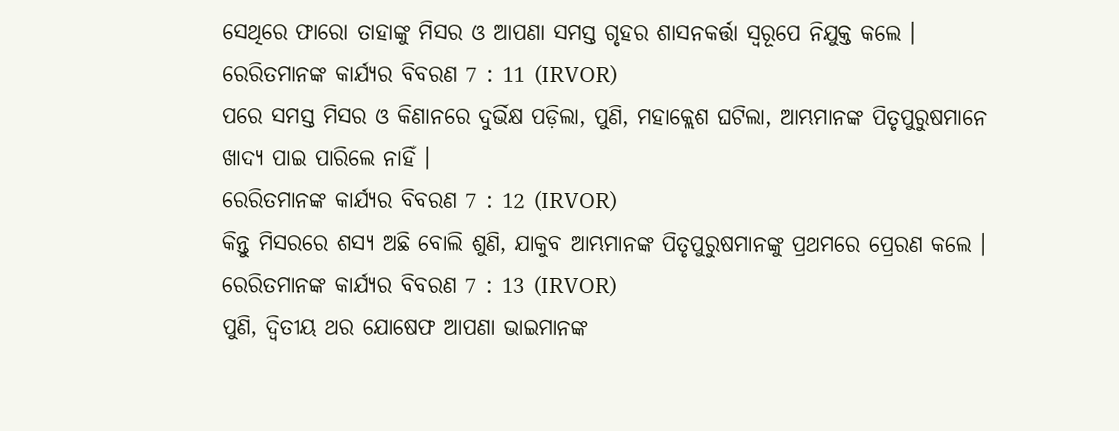ସେଥିରେ ଫାରୋ ତାହାଙ୍କୁ ମିସର ଓ ଆପଣା ସମସ୍ତ ଗୃହର ଶାସନକର୍ତ୍ତା ସ୍ୱରୂପେ ନିଯୁକ୍ତ କଲେ ।
ରେରିତମାନଙ୍କ କାର୍ଯ୍ୟର ବିବରଣ 7 : 11 (IRVOR)
ପରେ ସମସ୍ତ ମିସର ଓ କିଣାନରେ ଦୁର୍ଭିକ୍ଷ ପଡ଼ିଲା, ପୁଣି, ମହାକ୍ଲେଶ ଘଟିଲା, ଆମ୍ଭମାନଙ୍କ ପିତୃପୁରୁଷମାନେ ଖାଦ୍ୟ ପାଇ ପାରିଲେ ନାହିଁ ।
ରେରିତମାନଙ୍କ କାର୍ଯ୍ୟର ବିବରଣ 7 : 12 (IRVOR)
କିନ୍ତୁ ମିସରରେ ଶସ୍ୟ ଅଛି ବୋଲି ଶୁଣି, ଯାକୁବ ଆମ୍ଭମାନଙ୍କ ପିତୃପୁରୁଷମାନଙ୍କୁ ପ୍ରଥମରେ ପ୍ରେରଣ କଲେ ।
ରେରିତମାନଙ୍କ କାର୍ଯ୍ୟର ବିବରଣ 7 : 13 (IRVOR)
ପୁଣି, ଦ୍ୱିତୀୟ ଥର ଯୋଷେଫ ଆପଣା ଭାଇମାନଙ୍କ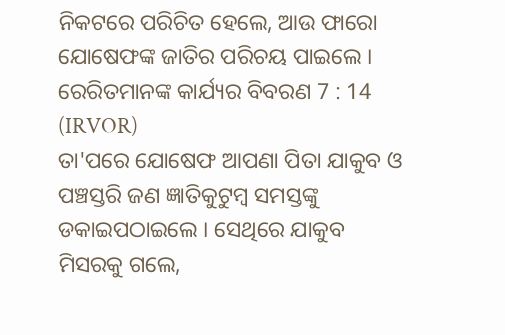ନିକଟରେ ପରିଚିତ ହେଲେ, ଆଉ ଫାରୋ ଯୋଷେଫଙ୍କ ଜାତିର ପରିଚୟ ପାଇଲେ ।
ରେରିତମାନଙ୍କ କାର୍ଯ୍ୟର ବିବରଣ 7 : 14 (IRVOR)
ତା'ପରେ ଯୋଷେଫ ଆପଣା ପିତା ଯାକୁବ ଓ ପଞ୍ଚସ୍ତରି ଜଣ ଜ୍ଞାତିକୁଟୁମ୍ବ ସମସ୍ତଙ୍କୁ ଡକାଇପଠାଇଲେ । ସେଥିରେ ଯାକୁବ ମିସରକୁ ଗଲେ,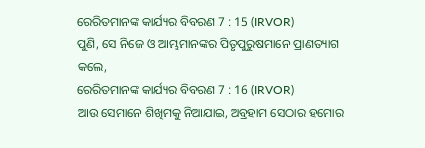ରେରିତମାନଙ୍କ କାର୍ଯ୍ୟର ବିବରଣ 7 : 15 (IRVOR)
ପୁଣି, ସେ ନିଜେ ଓ ଆମ୍ଭମାନଙ୍କର ପିତୃପୁରୁଷମାନେ ପ୍ରାଣତ୍ୟାଗ କଲେ,
ରେରିତମାନଙ୍କ କାର୍ଯ୍ୟର ବିବରଣ 7 : 16 (IRVOR)
ଆଉ ସେମାନେ ଶିଖିମକୁ ନିଆଯାଇ, ଅବ୍ରହାମ ସେଠାର ହମୋର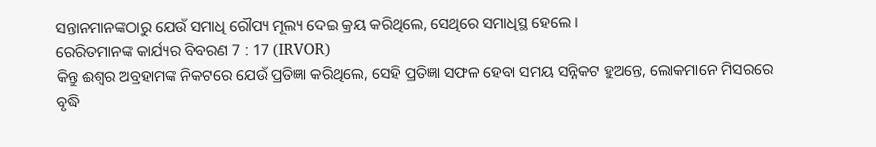ସନ୍ତାନମାନଙ୍କଠାରୁ ଯେଉଁ ସମାଧି ରୌପ୍ୟ ମୂଲ୍ୟ ଦେଇ କ୍ରୟ କରିଥିଲେ, ସେଥିରେ ସମାଧିସ୍ଥ ହେଲେ ।
ରେରିତମାନଙ୍କ କାର୍ଯ୍ୟର ବିବରଣ 7 : 17 (IRVOR)
କିନ୍ତୁ ଈଶ୍ୱର ଅବ୍ରହାମଙ୍କ ନିକଟରେ ଯେଉଁ ପ୍ରତିଜ୍ଞା କରିଥିଲେ, ସେହି ପ୍ରତିଜ୍ଞା ସଫଳ ହେବା ସମୟ ସନ୍ନିକଟ ହୁଅନ୍ତେ, ଲୋକମାନେ ମିସରରେ ବୃଦ୍ଧି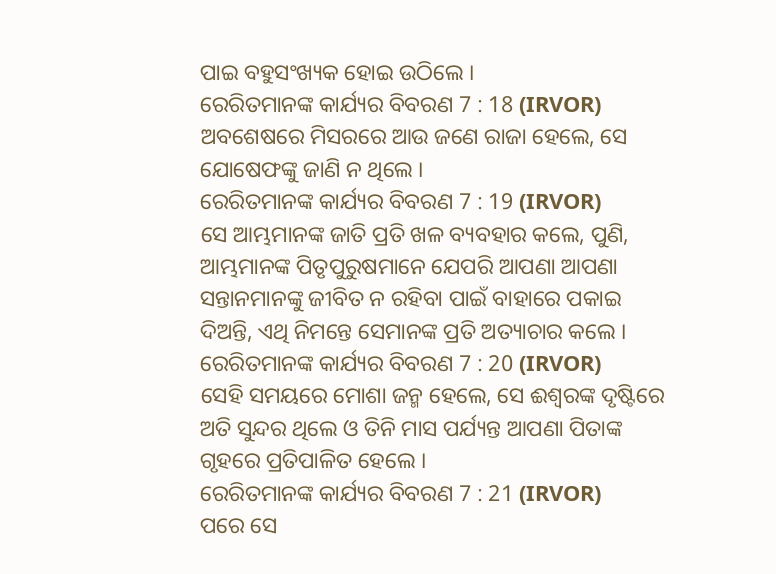ପାଇ ବହୁସଂଖ୍ୟକ ହୋଇ ଉଠିଲେ ।
ରେରିତମାନଙ୍କ କାର୍ଯ୍ୟର ବିବରଣ 7 : 18 (IRVOR)
ଅବଶେଷରେ ମିସରରେ ଆଉ ଜଣେ ରାଜା ହେଲେ, ସେ ଯୋଷେଫଙ୍କୁ ଜାଣି ନ ଥିଲେ ।
ରେରିତମାନଙ୍କ କାର୍ଯ୍ୟର ବିବରଣ 7 : 19 (IRVOR)
ସେ ଆମ୍ଭମାନଙ୍କ ଜାତି ପ୍ରତି ଖଳ ବ୍ୟବହାର କଲେ, ପୁଣି, ଆମ୍ଭମାନଙ୍କ ପିତୃପୁରୁଷମାନେ ଯେପରି ଆପଣା ଆପଣା ସନ୍ତାନମାନଙ୍କୁ ଜୀବିତ ନ ରହିବା ପାଇଁ ବାହାରେ ପକାଇ ଦିଅନ୍ତି, ଏଥି ନିମନ୍ତେ ସେମାନଙ୍କ ପ୍ରତି ଅତ୍ୟାଚାର କଲେ ।
ରେରିତମାନଙ୍କ କାର୍ଯ୍ୟର ବିବରଣ 7 : 20 (IRVOR)
ସେହି ସମୟରେ ମୋଶା ଜନ୍ମ ହେଲେ, ସେ ଈଶ୍ୱରଙ୍କ ଦୃଷ୍ଟିରେ ଅତି ସୁନ୍ଦର ଥିଲେ ଓ ତିନି ମାସ ପର୍ଯ୍ୟନ୍ତ ଆପଣା ପିତାଙ୍କ ଗୃହରେ ପ୍ରତିପାଳିତ ହେଲେ ।
ରେରିତମାନଙ୍କ କାର୍ଯ୍ୟର ବିବରଣ 7 : 21 (IRVOR)
ପରେ ସେ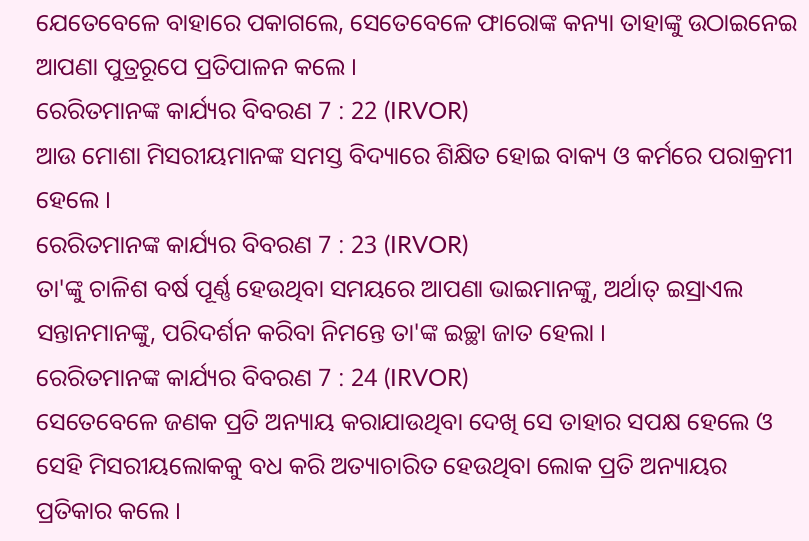ଯେତେବେଳେ ବାହାରେ ପକାଗଲେ, ସେତେବେଳେ ଫାରୋଙ୍କ କନ୍ୟା ତାହାଙ୍କୁ ଉଠାଇନେଇ ଆପଣା ପୁତ୍ରରୂପେ ପ୍ରତିପାଳନ କଲେ ।
ରେରିତମାନଙ୍କ କାର୍ଯ୍ୟର ବିବରଣ 7 : 22 (IRVOR)
ଆଉ ମୋଶା ମିସରୀୟମାନଙ୍କ ସମସ୍ତ ବିଦ୍ୟାରେ ଶିକ୍ଷିତ ହୋଇ ବାକ୍ୟ ଓ କର୍ମରେ ପରାକ୍ରମୀ ହେଲେ ।
ରେରିତମାନଙ୍କ କାର୍ଯ୍ୟର ବିବରଣ 7 : 23 (IRVOR)
ତା'ଙ୍କୁ ଚାଳିଶ ବର୍ଷ ପୂର୍ଣ୍ଣ ହେଉଥିବା ସମୟରେ ଆପଣା ଭାଇମାନଙ୍କୁ, ଅର୍ଥାତ୍ ଇସ୍ରାଏଲ ସନ୍ତାନମାନଙ୍କୁ, ପରିଦର୍ଶନ କରିବା ନିମନ୍ତେ ତା'ଙ୍କ ଇଚ୍ଛା ଜାତ ହେଲା ।
ରେରିତମାନଙ୍କ କାର୍ଯ୍ୟର ବିବରଣ 7 : 24 (IRVOR)
ସେତେବେଳେ ଜଣକ ପ୍ରତି ଅନ୍ୟାୟ କରାଯାଉଥିବା ଦେଖି ସେ ତାହାର ସପକ୍ଷ ହେଲେ ଓ ସେହି ମିସରୀୟଲୋକକୁ ବଧ କରି ଅତ୍ୟାଚାରିତ ହେଉଥିବା ଲୋକ ପ୍ରତି ଅନ୍ୟାୟର ପ୍ରତିକାର କଲେ ।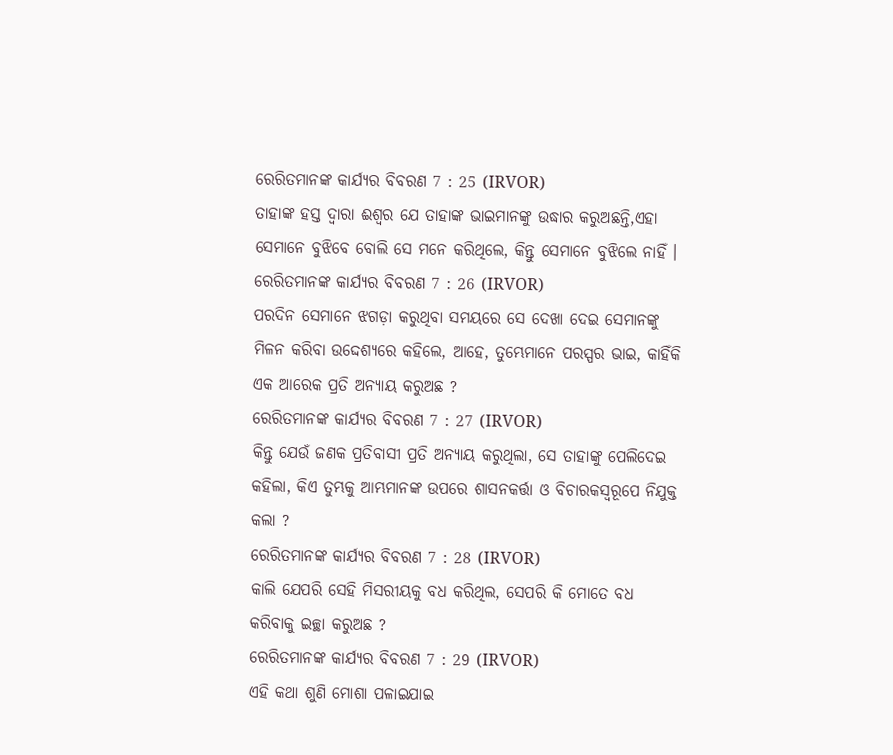ରେରିତମାନଙ୍କ କାର୍ଯ୍ୟର ବିବରଣ 7 : 25 (IRVOR)
ତାହାଙ୍କ ହସ୍ତ ଦ୍ୱାରା ଈଶ୍ୱର ଯେ ତାହାଙ୍କ ଭାଇମାନଙ୍କୁ ଉଦ୍ଧାର କରୁଅଛନ୍ତି,ଏହା ସେମାନେ ବୁଝିବେ ବୋଲି ସେ ମନେ କରିଥିଲେ, କିନ୍ତୁ ସେମାନେ ବୁଝିଲେ ନାହିଁ ।
ରେରିତମାନଙ୍କ କାର୍ଯ୍ୟର ବିବରଣ 7 : 26 (IRVOR)
ପରଦିନ ସେମାନେ ଝଗଡ଼ା କରୁଥିବା ସମୟରେ ସେ ଦେଖା ଦେଇ ସେମାନଙ୍କୁ ମିଳନ କରିବା ଉଦ୍ଦେଶ୍ୟରେ କହିଲେ, ଆହେ, ତୁମ୍ଭେମାନେ ପରସ୍ପର ଭାଇ, କାହିଁକି ଏକ ଆରେକ ପ୍ରତି ଅନ୍ୟାୟ କରୁଅଛ ?
ରେରିତମାନଙ୍କ କାର୍ଯ୍ୟର ବିବରଣ 7 : 27 (IRVOR)
କିନ୍ତୁ ଯେଉଁ ଜଣକ ପ୍ରତିବାସୀ ପ୍ରତି ଅନ୍ୟାୟ କରୁଥିଲା, ସେ ତାହାଙ୍କୁ ପେଲିଦେଇ କହିଲା, କିଏ ତୁମ୍ଭକୁ ଆମ୍ଭମାନଙ୍କ ଉପରେ ଶାସନକର୍ତ୍ତା ଓ ବିଚାରକସ୍ୱରୂପେ ନିଯୁକ୍ତ କଲା ?
ରେରିତମାନଙ୍କ କାର୍ଯ୍ୟର ବିବରଣ 7 : 28 (IRVOR)
କାଲି ଯେପରି ସେହି ମିସରୀୟକୁ ବଧ କରିଥିଲ, ସେପରି କି ମୋତେ ବଧ କରିବାକୁ ଇଚ୍ଛା କରୁଅଛ ?
ରେରିତମାନଙ୍କ କାର୍ଯ୍ୟର ବିବରଣ 7 : 29 (IRVOR)
ଏହି କଥା ଶୁଣି ମୋଶା ପଳାଇଯାଇ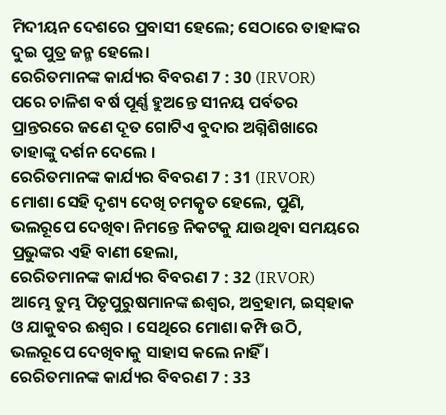ମିଦୀୟନ ଦେଶରେ ପ୍ରବାସୀ ହେଲେ; ସେଠାରେ ତାହାଙ୍କର ଦୁଇ ପୁତ୍ର ଜନ୍ମ ହେଲେ।
ରେରିତମାନଙ୍କ କାର୍ଯ୍ୟର ବିବରଣ 7 : 30 (IRVOR)
ପରେ ଚାଳିଶ ବର୍ଷ ପୂର୍ଣ୍ଣ ହୁଅନ୍ତେ ସୀନୟ ପର୍ବତର ପ୍ରାନ୍ତରରେ ଜଣେ ଦୂତ ଗୋଟିଏ ବୁଦାର ଅଗ୍ନିଶିଖାରେ ତାହାଙ୍କୁ ଦର୍ଶନ ଦେଲେ ।
ରେରିତମାନଙ୍କ କାର୍ଯ୍ୟର ବିବରଣ 7 : 31 (IRVOR)
ମୋଶା ସେହି ଦୃଶ୍ୟ ଦେଖି ଚମତ୍କୃତ ହେଲେ, ପୁଣି, ଭଲରୂପେ ଦେଖିବା ନିମନ୍ତେ ନିକଟକୁ ଯାଉଥିବା ସମୟରେ ପ୍ରଭୁଙ୍କର ଏହି ବାଣୀ ହେଲା,
ରେରିତମାନଙ୍କ କାର୍ଯ୍ୟର ବିବରଣ 7 : 32 (IRVOR)
ଆମ୍ଭେ ତୁମ୍ଭ ପିତୃପୁରୁଷମାନଙ୍କ ଈଶ୍ୱର, ଅବ୍ରହାମ, ଇସ୍‌ହାକ ଓ ଯାକୁବର ଈଶ୍ୱର । ସେଥିରେ ମୋଶା କମ୍ପି ଉଠି, ଭଲରୂପେ ଦେଖିବାକୁ ସାହାସ କଲେ ନାହିଁ ।
ରେରିତମାନଙ୍କ କାର୍ଯ୍ୟର ବିବରଣ 7 : 33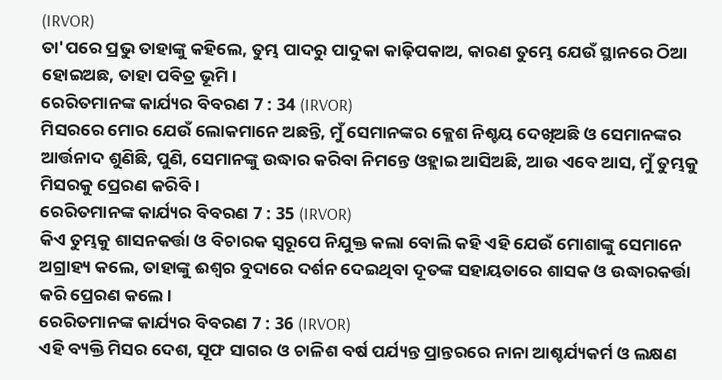(IRVOR)
ତା'ପରେ ପ୍ରଭୁ ତାହାଙ୍କୁ କହିଲେ, ତୁମ୍ଭ ପାଦରୁ ପାଦୁକା କାଢ଼ିପକାଅ, କାରଣ ତୁମ୍ଭେ ଯେଉଁ ସ୍ଥାନରେ ଠିଆ ହୋଇଅଛ, ତାହା ପବିତ୍ର ଭୂମି ।
ରେରିତମାନଙ୍କ କାର୍ଯ୍ୟର ବିବରଣ 7 : 34 (IRVOR)
ମିସରରେ ମୋର ଯେଉଁ ଲୋକମାନେ ଅଛନ୍ତି, ମୁଁ ସେମାନଙ୍କର କ୍ଲେଶ ନିଶ୍ଚୟ ଦେଖିଅଛି ଓ ସେମାନଙ୍କର ଆର୍ତ୍ତନାଦ ଶୁଣିଛି, ପୁଣି, ସେମାନଙ୍କୁ ଉଦ୍ଧାର କରିବା ନିମନ୍ତେ ଓହ୍ଲାଇ ଆସିଅଛି, ଆଉ ଏବେ ଆସ, ମୁଁ ତୁମ୍ଭକୁ ମିସରକୁ ପ୍ରେରଣ କରିବି ।
ରେରିତମାନଙ୍କ କାର୍ଯ୍ୟର ବିବରଣ 7 : 35 (IRVOR)
କିଏ ତୁମ୍ଭକୁ ଶାସନକର୍ତ୍ତା ଓ ବିଚାରକ ସ୍ୱରୂପେ ନିଯୁକ୍ତ କଲା ବୋଲି କହି ଏହି ଯେଉଁ ମୋଶାଙ୍କୁ ସେମାନେ ଅଗ୍ରାହ୍ୟ କଲେ, ତାହାଙ୍କୁ ଈଶ୍ୱର ବୁଦାରେ ଦର୍ଶନ ଦେଇଥିବା ଦୂତଙ୍କ ସହାୟତାରେ ଶାସକ ଓ ଉଦ୍ଧାରକର୍ତ୍ତା କରି ପ୍ରେରଣ କଲେ ।
ରେରିତମାନଙ୍କ କାର୍ଯ୍ୟର ବିବରଣ 7 : 36 (IRVOR)
ଏହି ବ୍ୟକ୍ତି ମିସର ଦେଶ, ସୂଫ ସାଗର ଓ ଚାଳିଶ ବର୍ଷ ପର୍ଯ୍ୟନ୍ତ ପ୍ରାନ୍ତରରେ ନାନା ଆଶ୍ଚର୍ଯ୍ୟକର୍ମ ଓ ଲକ୍ଷଣ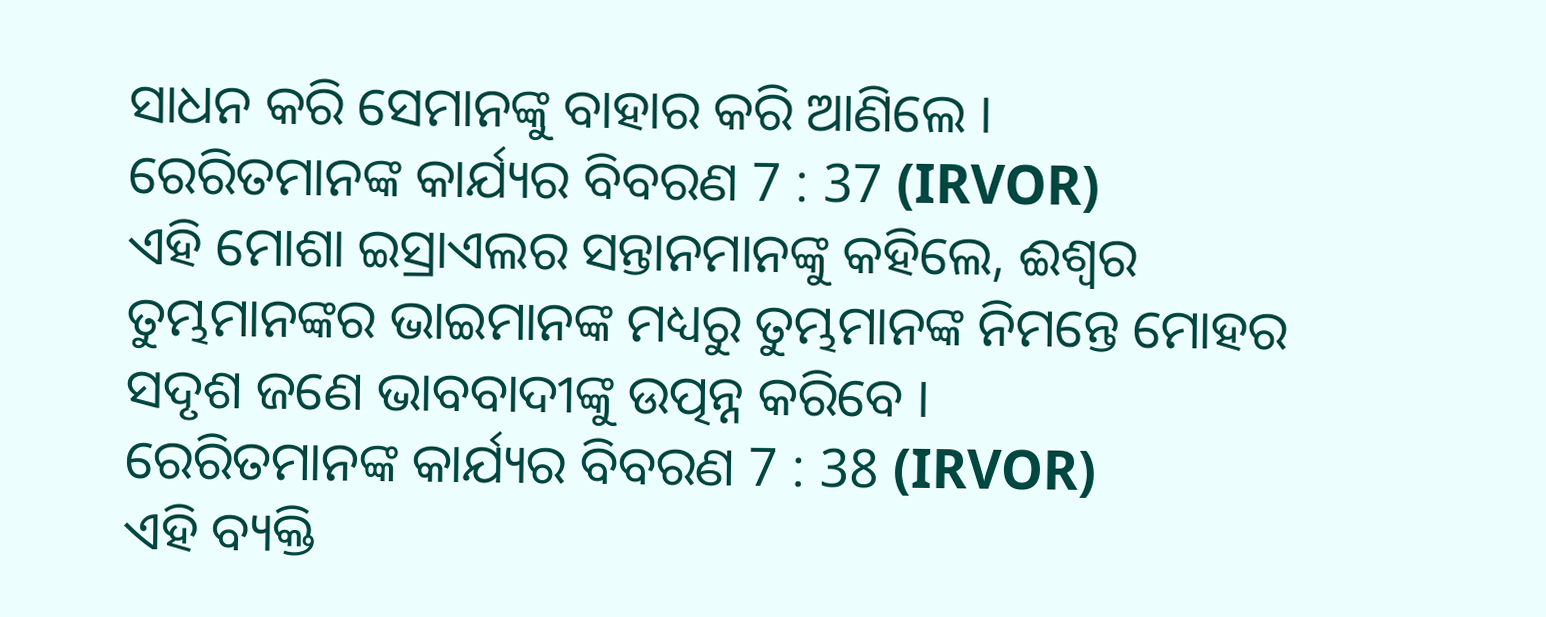ସାଧନ କରି ସେମାନଙ୍କୁ ବାହାର କରି ଆଣିଲେ ।
ରେରିତମାନଙ୍କ କାର୍ଯ୍ୟର ବିବରଣ 7 : 37 (IRVOR)
ଏହି ମୋଶା ଇସ୍ରାଏଲର ସନ୍ତାନମାନଙ୍କୁ କହିଲେ, ଈଶ୍ୱର ତୁମ୍ଭମାନଙ୍କର ଭାଇମାନଙ୍କ ମଧ୍ୟରୁ ତୁମ୍ଭମାନଙ୍କ ନିମନ୍ତେ ମୋହର ସଦୃଶ ଜଣେ ଭାବବାଦୀଙ୍କୁ ଉତ୍ପନ୍ନ କରିବେ ।
ରେରିତମାନଙ୍କ କାର୍ଯ୍ୟର ବିବରଣ 7 : 38 (IRVOR)
ଏହି ବ୍ୟକ୍ତି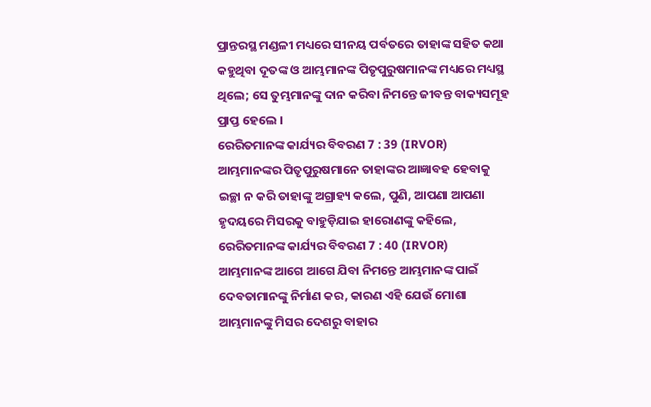ପ୍ରାନ୍ତରସ୍ଥ ମଣ୍ଡଳୀ ମଧ୍ୟରେ ସୀନୟ ପର୍ବତରେ ତାହାଙ୍କ ସହିତ କଥା କହୁଥିବା ଦୂତଙ୍କ ଓ ଆମ୍ଭମାନଙ୍କ ପିତୃପୁରୁଷମାନଙ୍କ ମଧ୍ୟରେ ମଧ୍ୟସ୍ଥ ଥିଲେ; ସେ ତୁମ୍ଭମାନଙ୍କୁ ଦାନ କରିବା ନିମନ୍ତେ ଜୀବନ୍ତ ବାକ୍ୟସମୂହ ପ୍ରାପ୍ତ ହେଲେ ।
ରେରିତମାନଙ୍କ କାର୍ଯ୍ୟର ବିବରଣ 7 : 39 (IRVOR)
ଆମ୍ଭମାନଙ୍କର ପିତୃପୁରୁଷମାନେ ତାହାଙ୍କର ଆଜ୍ଞାବହ ହେବାକୁ ଇଚ୍ଛା ନ କରି ତାହାଙ୍କୁ ଅଗ୍ରାହ୍ୟ କଲେ, ପୁଣି, ଆପଣା ଆପଣା ହୃଦୟରେ ମିସରକୁ ବାହୁଡ଼ିଯାଇ ହାରୋଣଙ୍କୁ କହିଲେ,
ରେରିତମାନଙ୍କ କାର୍ଯ୍ୟର ବିବରଣ 7 : 40 (IRVOR)
ଆମ୍ଭମାନଙ୍କ ଆଗେ ଆଗେ ଯିବା ନିମନ୍ତେ ଆମ୍ଭମାନଙ୍କ ପାଇଁ ଦେବତାମାନଙ୍କୁ ନିର୍ମାଣ କର, କାରଣ ଏହି ଯେଉଁ ମୋଶା ଆମ୍ଭମାନଙ୍କୁ ମିସର ଦେଶରୁ ବାହାର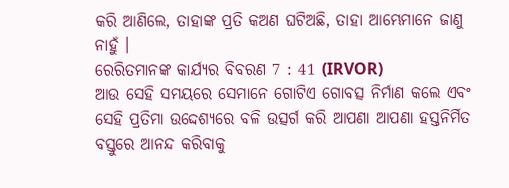କରି ଆଣିଲେ, ତାହାଙ୍କ ପ୍ରତି କଅଣ ଘଟିଅଛି, ତାହା ଆମ୍ଭେମାନେ ଜାଣୁ ନାହୁଁ ।
ରେରିତମାନଙ୍କ କାର୍ଯ୍ୟର ବିବରଣ 7 : 41 (IRVOR)
ଆଉ ସେହି ସମୟରେ ସେମାନେ ଗୋଟିଏ ଗୋବତ୍ସ ନିର୍ମାଣ କଲେ ଏବଂ ସେହି ପ୍ରତିମା ଉଦ୍ଦେଶ୍ୟରେ ବଳି ଉତ୍ସର୍ଗ କରି ଆପଣା ଆପଣା ହସ୍ତନିର୍ମିତ ବସ୍ତୁରେ ଆନନ୍ଦ କରିବାକୁ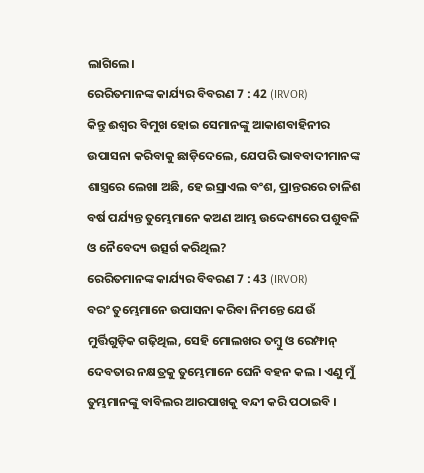ଲାଗିଲେ।
ରେରିତମାନଙ୍କ କାର୍ଯ୍ୟର ବିବରଣ 7 : 42 (IRVOR)
କିନ୍ତୁ ଈଶ୍ୱର ବିମୁଖ ହୋଇ ସେମାନଙ୍କୁ ଆକାଶବାହିନୀର ଉପାସନା କରିବାକୁ ଛାଡ଼ିଦେଲେ, ଯେପରି ଭାବବାଦୀମାନଙ୍କ ଶାସ୍ତ୍ରରେ ଲେଖା ଅଛି, ହେ ଇସ୍ରାଏଲ ବଂଶ, ପ୍ରାନ୍ତରରେ ଚାଳିଶ ବର୍ଷ ପର୍ଯ୍ୟନ୍ତ ତୁମ୍ଭେମାନେ କଅଣ ଆମ୍ଭ ଉଦ୍ଦେଶ୍ୟରେ ପଶୁବଳି ଓ ନୈବେଦ୍ୟ ଉତ୍ସର୍ଗ କରିଥିଲ?
ରେରିତମାନଙ୍କ କାର୍ଯ୍ୟର ବିବରଣ 7 : 43 (IRVOR)
ବରଂ ତୁମ୍ଭେମାନେ ଉପାସନା କରିବା ନିମନ୍ତେ ଯେଉଁ ମୁର୍ତ୍ତିଗୁଡ଼ିକ ଗଢ଼ିଥିଲ, ସେହି ମୋଲଖର ତମ୍ବୁ ଓ ରେମ୍ଫାନ୍ ଦେବତାର ନକ୍ଷତ୍ରକୁ ତୁମ୍ଭେମାନେ ଘେନି ବହନ କଲ । ଏଣୁ ମୁଁ ତୁମ୍ଭମାନଙ୍କୁ ବାବିଲର ଆରପାଖକୁ ବନ୍ଦୀ କରି ପଠାଇବି ।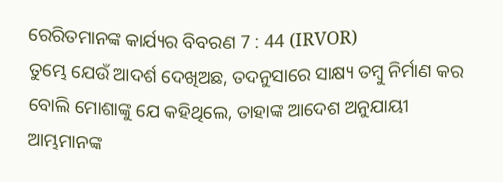ରେରିତମାନଙ୍କ କାର୍ଯ୍ୟର ବିବରଣ 7 : 44 (IRVOR)
ତୁମ୍ଭେ ଯେଉଁ ଆଦର୍ଶ ଦେଖିଅଛ, ତଦନୁସାରେ ସାକ୍ଷ୍ୟ ତମ୍ବୁ ନିର୍ମାଣ କର ବୋଲି ମୋଶାଙ୍କୁ ଯେ କହିଥିଲେ, ତାହାଙ୍କ ଆଦେଶ ଅନୁଯାୟୀ ଆମ୍ଭମାନଙ୍କ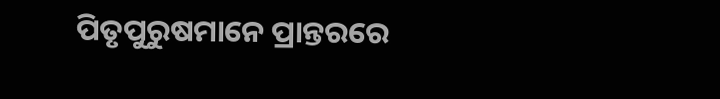ପିତୃପୁରୁଷମାନେ ପ୍ରାନ୍ତରରେ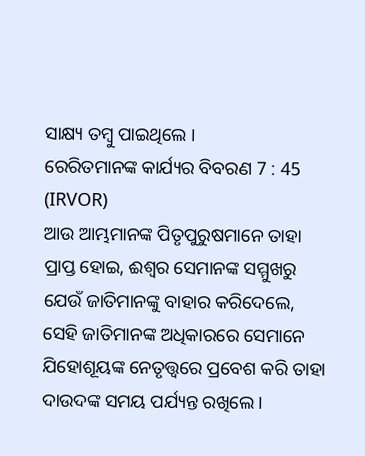ସାକ୍ଷ୍ୟ ତମ୍ବୁ ପାଇଥିଲେ ।
ରେରିତମାନଙ୍କ କାର୍ଯ୍ୟର ବିବରଣ 7 : 45 (IRVOR)
ଆଉ ଆମ୍ଭମାନଙ୍କ ପିତୃପୁରୁଷମାନେ ତାହା ପ୍ରାପ୍ତ ହୋଇ, ଈଶ୍ୱର ସେମାନଙ୍କ ସମ୍ମୁଖରୁ ଯେଉଁ ଜାତିମାନଙ୍କୁ ବାହାର କରିଦେଲେ, ସେହି ଜାତିମାନଙ୍କ ଅଧିକାରରେ ସେମାନେ ଯିହୋଶୂୟଙ୍କ ନେତୃତ୍ତ୍ୱରେ ପ୍ରବେଶ କରି ତାହା ଦାଉଦଙ୍କ ସମୟ ପର୍ଯ୍ୟନ୍ତ ରଖିଲେ ।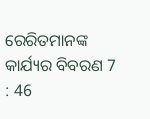ରେରିତମାନଙ୍କ କାର୍ଯ୍ୟର ବିବରଣ 7 : 46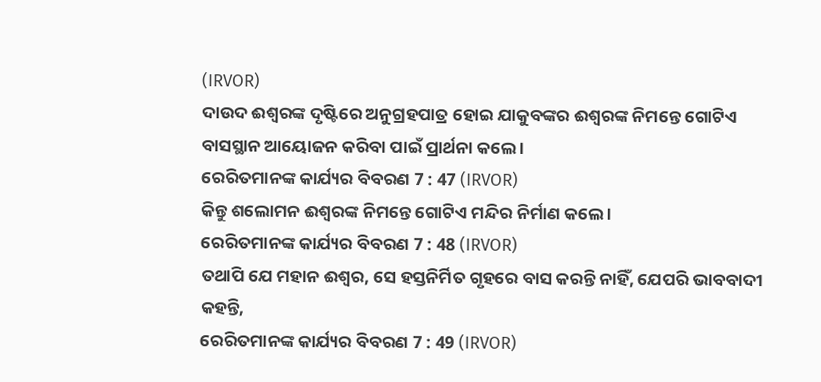(IRVOR)
ଦାଉଦ ଈଶ୍ୱରଙ୍କ ଦୃଷ୍ଟିରେ ଅନୁଗ୍ରହପାତ୍ର ହୋଇ ଯାକୁବଙ୍କର ଈଶ୍ୱରଙ୍କ ନିମନ୍ତେ ଗୋଟିଏ ବାସସ୍ଥାନ ଆୟୋଜନ କରିବା ପାଇଁ ପ୍ରାର୍ଥନା କଲେ ।
ରେରିତମାନଙ୍କ କାର୍ଯ୍ୟର ବିବରଣ 7 : 47 (IRVOR)
କିନ୍ତୁ ଶଲୋମନ ଈଶ୍ୱରଙ୍କ ନିମନ୍ତେ ଗୋଟିଏ ମନ୍ଦିର ନିର୍ମାଣ କଲେ ।
ରେରିତମାନଙ୍କ କାର୍ଯ୍ୟର ବିବରଣ 7 : 48 (IRVOR)
ତଥାପି ଯେ ମହାନ ଈଶ୍ୱର, ସେ ହସ୍ତନିର୍ମିତ ଗୃହରେ ବାସ କରନ୍ତି ନାହିଁ, ଯେପରି ଭାବବାଦୀ କହନ୍ତି,
ରେରିତମାନଙ୍କ କାର୍ଯ୍ୟର ବିବରଣ 7 : 49 (IRVOR)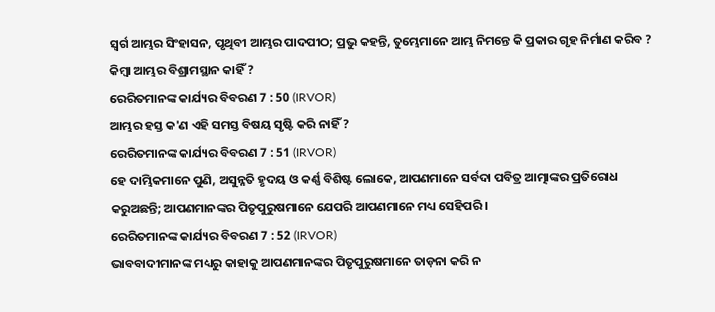ସ୍ୱର୍ଗ ଆମ୍ଭର ସିଂହାସନ, ପୃଥିବୀ ଆମ୍ଭର ପାଦପୀଠ; ପ୍ରଭୁ କହନ୍ତି, ତୁମ୍ଭେମାନେ ଆମ୍ଭ ନିମନ୍ତେ କି ପ୍ରକାର ଗୃହ ନିର୍ମାଣ କରିବ ? କିମ୍ବା ଆମ୍ଭର ବିଶ୍ରାମସ୍ଥାନ କାହିଁ ?
ରେରିତମାନଙ୍କ କାର୍ଯ୍ୟର ବିବରଣ 7 : 50 (IRVOR)
ଆମ୍ଭର ହସ୍ତ କ'ଣ ଏହି ସମସ୍ତ ବିଷୟ ସୃଷ୍ଟି କରି ନାହିଁ ?
ରେରିତମାନଙ୍କ କାର୍ଯ୍ୟର ବିବରଣ 7 : 51 (IRVOR)
ହେ ଦାମ୍ଭିକମାନେ ପୁଣି, ଅସୁନ୍ନତି ହୃଦୟ ଓ କର୍ଣ୍ଣ ବିଶିଷ୍ଟ ଲୋକେ, ଆପଣମାନେ ସର୍ବଦା ପବିତ୍ର ଆତ୍ମାଙ୍କର ପ୍ରତିରୋଧ କରୁଅଛନ୍ତି; ଆପଣମାନଙ୍କର ପିତୃପୁରୁଷମାନେ ଯେପରି ଆପଣମାନେ ମଧ୍ୟ ସେହିପରି ।
ରେରିତମାନଙ୍କ କାର୍ଯ୍ୟର ବିବରଣ 7 : 52 (IRVOR)
ଭାବବାଦୀମାନଙ୍କ ମଧ୍ୟରୁ କାହାକୁ ଆପଣମାନଙ୍କର ପିତୃପୁରୁଷମାନେ ତାଡ଼ନା କରି ନ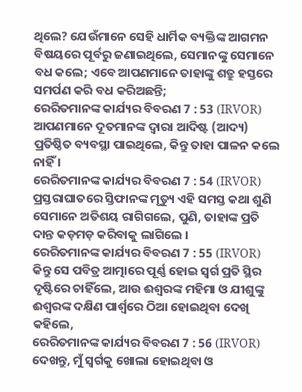ଥିଲେ? ଯେଉଁମାନେ ସେହି ଧାର୍ମିକ ବ୍ୟକ୍ତିଙ୍କ ଆଗମନ ବିଷୟରେ ପୂର୍ବରୁ ଜଣାଇଥିଲେ, ସେମାନଙ୍କୁ ସେମାନେ ବଧ କଲେ; ଏବେ ଆପଣମାନେ ତାହାଙ୍କୁ ଶତ୍ରୁ ହସ୍ତରେ ସମର୍ପଣ କରି ବଧ କରିଅଛନ୍ତି;
ରେରିତମାନଙ୍କ କାର୍ଯ୍ୟର ବିବରଣ 7 : 53 (IRVOR)
ଆପଣମାନେ ଦୂତମାନଙ୍କ ଦ୍ୱାରା ଆଦିଷ୍ଟ (ଆଦ୍ୟ) ପ୍ରତିଷ୍ଠିତ ବ୍ୟବସ୍ଥା ପାଇଥିଲେ, କିନ୍ତୁ ତାହା ପାଳନ କଲେ ନାହିଁ ।
ରେରିତମାନଙ୍କ କାର୍ଯ୍ୟର ବିବରଣ 7 : 54 (IRVOR)
ପ୍ରସ୍ତରାଘାତରେ ସ୍ତିଫାନଙ୍କ ମୃତ୍ୟୁ ଏହି ସମସ୍ତ କଥା ଶୁଣି ସେମାନେ ଅତିଶୟ ରାଗିଗଲେ, ପୁଣି, ତାହାଙ୍କ ପ୍ରତି ଦାନ୍ତ କଡ଼ମଡ଼ କରିବାକୁ ଲାଗିଲେ ।
ରେରିତମାନଙ୍କ କାର୍ଯ୍ୟର ବିବରଣ 7 : 55 (IRVOR)
କିନ୍ତୁ ସେ ପବିତ୍ର ଆତ୍ମାରେ ପୂର୍ଣ୍ଣ ହୋଇ ସ୍ୱର୍ଗ ପ୍ରତି ସ୍ଥିର ଦୃଷ୍ଟିରେ ଚାହିଁଲେ, ଆଉ ଈଶ୍ୱରଙ୍କ ମହିମା ଓ ଯୀଶୁଙ୍କୁ ଈଶ୍ୱରଙ୍କ ଦକ୍ଷିଣ ପାର୍ଶ୍ୱରେ ଠିଆ ହୋଇଥିବା ଦେଖି କହିଲେ,
ରେରିତମାନଙ୍କ କାର୍ଯ୍ୟର ବିବରଣ 7 : 56 (IRVOR)
ଦେଖନ୍ତୁ, ମୁଁ ସ୍ୱର୍ଗକୁ ଖୋଲା ହୋଇଥିବା ଓ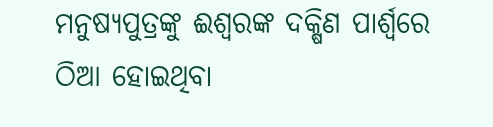ମନୁଷ୍ୟପୁତ୍ରଙ୍କୁ ଈଶ୍ୱରଙ୍କ ଦକ୍ଷିଣ ପାର୍ଶ୍ୱରେ ଠିଆ ହୋଇଥିବା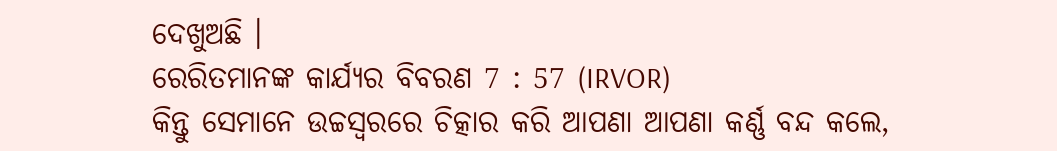ଦେଖୁଅଛି ।
ରେରିତମାନଙ୍କ କାର୍ଯ୍ୟର ବିବରଣ 7 : 57 (IRVOR)
କିନ୍ତୁ ସେମାନେ ଉଚ୍ଚସ୍ୱରରେ ଚିତ୍କାର କରି ଆପଣା ଆପଣା କର୍ଣ୍ଣ ବନ୍ଦ କଲେ,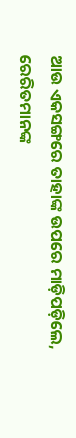ଆଉ ଏକସଙ୍ଗରେ ତାହାଙ୍କ ଉପରେ ମାଡ଼ିପଡ଼ିଲେ,
ରେରିତମାନଙ୍କ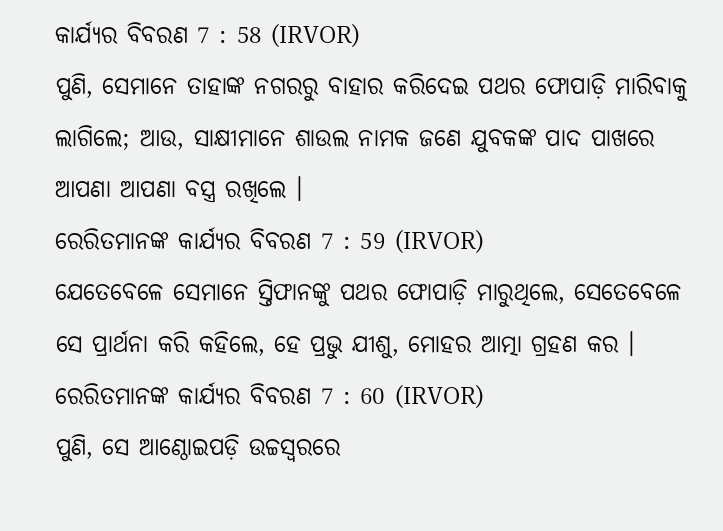କାର୍ଯ୍ୟର ବିବରଣ 7 : 58 (IRVOR)
ପୁଣି, ସେମାନେ ତାହାଙ୍କ ନଗରରୁ ବାହାର କରିଦେଇ ପଥର ଫୋପାଡ଼ି ମାରିବାକୁ ଲାଗିଲେ; ଆଉ, ସାକ୍ଷୀମାନେ ଶାଉଲ ନାମକ ଜଣେ ଯୁବକଙ୍କ ପାଦ ପାଖରେ ଆପଣା ଆପଣା ବସ୍ତ୍ର ରଖିଲେ ।
ରେରିତମାନଙ୍କ କାର୍ଯ୍ୟର ବିବରଣ 7 : 59 (IRVOR)
ଯେତେବେଳେ ସେମାନେ ସ୍ତିଫାନଙ୍କୁ ପଥର ଫୋପାଡ଼ି ମାରୁଥିଲେ, ସେତେବେଳେ ସେ ପ୍ରାର୍ଥନା କରି କହିଲେ, ହେ ପ୍ରଭୁ ଯୀଶୁ, ମୋହର ଆତ୍ମା ଗ୍ରହଣ କର ।
ରେରିତମାନଙ୍କ କାର୍ଯ୍ୟର ବିବରଣ 7 : 60 (IRVOR)
ପୁଣି, ସେ ଆଣ୍ଠୋଇପଡ଼ି ଉଚ୍ଚସ୍ୱରରେ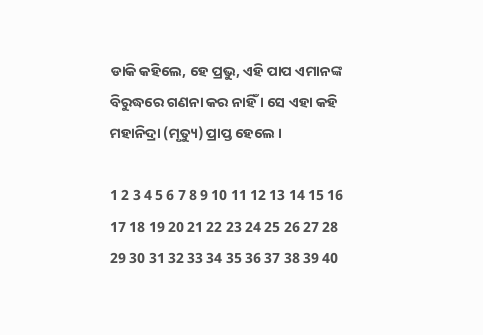ଡାକି କହିଲେ, ହେ ପ୍ରଭୁ, ଏହି ପାପ ଏମାନଙ୍କ ବିରୁଦ୍ଧରେ ଗଣନା କର ନାହିଁ । ସେ ଏହା କହି ମହାନିଦ୍ରା (ମୃତ୍ୟୁ) ପ୍ରାପ୍ତ ହେଲେ ।

1 2 3 4 5 6 7 8 9 10 11 12 13 14 15 16 17 18 19 20 21 22 23 24 25 26 27 28 29 30 31 32 33 34 35 36 37 38 39 40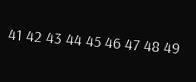41 42 43 44 45 46 47 48 49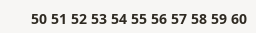50 51 52 53 54 55 56 57 58 59 60